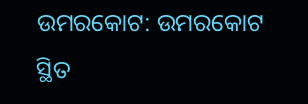ଉମରକୋଟ: ଉମରକୋଟ ସ୍ଥିତ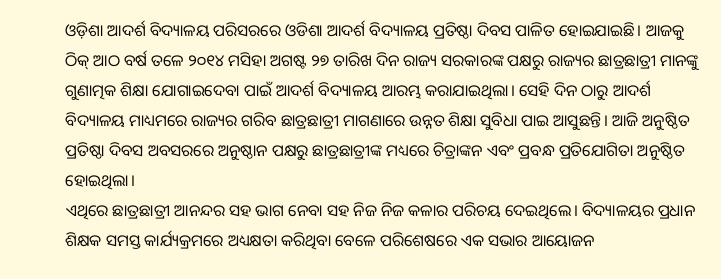ଓଡ଼ିଶା ଆଦର୍ଶ ବିଦ୍ୟାଳୟ ପରିସରରେ ଓଡିଶା ଆଦର୍ଶ ବିଦ୍ୟାଳୟ ପ୍ରତିଷ୍ଠା ଦିବସ ପାଳିତ ହୋଇଯାଇଛି। ଆଜକୁ ଠିକ୍ ଆଠ ବର୍ଷ ତଳେ ୨୦୧୪ ମସିହା ଅଗଷ୍ଟ ୨୭ ତାରିଖ ଦିନ ରାଜ୍ୟ ସରକାରଙ୍କ ପକ୍ଷରୁ ରାଜ୍ୟର ଛାତ୍ରଛାତ୍ରୀ ମାନଙ୍କୁ ଗୁଣାତ୍ମକ ଶିକ୍ଷା ଯୋଗାଇଦେବା ପାଇଁ ଆଦର୍ଶ ବିଦ୍ୟାଳୟ ଆରମ୍ଭ କରାଯାଇଥିଲା। ସେହି ଦିନ ଠାରୁ ଆଦର୍ଶ ବିଦ୍ୟାଳୟ ମାଧ୍ୟମରେ ରାଜ୍ୟର ଗରିବ ଛାତ୍ରଛାତ୍ରୀ ମାଗଣାରେ ଉନ୍ନତ ଶିକ୍ଷା ସୁବିଧା ପାଇ ଆସୁଛନ୍ତି। ଆଜି ଅନୁଷ୍ଠିତ ପ୍ରତିଷ୍ଠା ଦିବସ ଅବସରରେ ଅନୁଷ୍ଠାନ ପକ୍ଷରୁ ଛାତ୍ରଛାତ୍ରୀଙ୍କ ମଧ୍ୟରେ ଚିତ୍ରାଙ୍କନ ଏବଂ ପ୍ରବନ୍ଧ ପ୍ରତିଯୋଗିତା ଅନୁଷ୍ଠିତ ହୋଇଥିଲା।
ଏଥିରେ ଛାତ୍ରଛାତ୍ରୀ ଆନନ୍ଦର ସହ ଭାଗ ନେବା ସହ ନିଜ ନିଜ କଳାର ପରିଚୟ ଦେଇଥିଲେ। ବିଦ୍ୟାଳୟର ପ୍ରଧାନ ଶିକ୍ଷକ ସମସ୍ତ କାର୍ଯ୍ୟକ୍ରମରେ ଅଧ୍ୟକ୍ଷତା କରିଥିବା ବେଳେ ପରିଶେଷରେ ଏକ ସଭାର ଆୟୋଜନ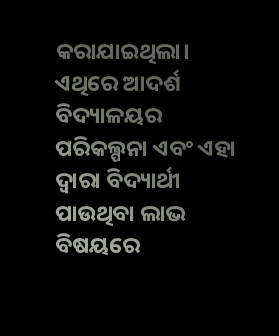କରାଯାଇଥିଲା। ଏଥିରେ ଆଦର୍ଶ ବିଦ୍ୟାଳୟର ପରିକଲ୍ପନା ଏବଂ ଏହା ଦ୍ଵାରା ବିଦ୍ୟାର୍ଥୀ ପାଉଥିବା ଲାଭ ବିଷୟରେ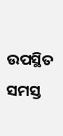ଉପସ୍ଥିତ ସମସ୍ତ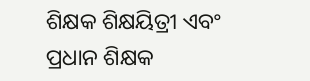ଶିକ୍ଷକ ଶିକ୍ଷୟିତ୍ରୀ ଏବଂ ପ୍ରଧାନ ଶିକ୍ଷକ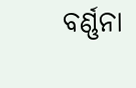ବର୍ଣ୍ଣନା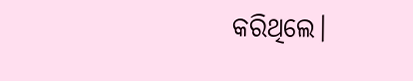କରିଥିଲେ।